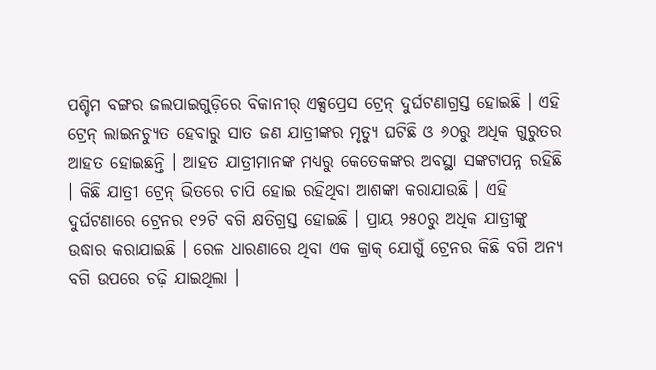ପଶ୍ଚିମ ବଙ୍ଗର ଜଲପାଇଗୁଡ଼ିରେ ବିକାନୀର୍ ଏକ୍ସପ୍ରେସ ଟ୍ରେନ୍ ଦୁର୍ଘଟଣାଗ୍ରସ୍ତ ହୋଇଛି । ଏହି ଟ୍ରେନ୍ ଲାଇନଚ୍ୟୁତ ହେବାରୁ ସାତ ଜଣ ଯାତ୍ରୀଙ୍କର ମୃତ୍ୟୁ ଘଟିଛି ଓ ୬୦ରୁ ଅଧିକ ଗୁରୁତର ଆହତ ହୋଇଛନ୍ତି । ଆହତ ଯାତ୍ରୀମାନଙ୍କ ମଧ୍ୟରୁ କେତେକଙ୍କର ଅବସ୍ଥା ସଙ୍କଟାପନ୍ନ ରହିଛି । କିଛି ଯାତ୍ରୀ ଟ୍ରେନ୍ ଭିତରେ ଚାପି ହୋଇ ରହିଥିବା ଆଶଙ୍କା କରାଯାଉଛି । ଏହି ଦୁର୍ଘଟଣାରେ ଟ୍ରେନର ୧୨ଟି ବଗି କ୍ଷତିଗ୍ରସ୍ତ ହୋଇଛି । ପ୍ରାୟ ୨୫୦ରୁ ଅଧିକ ଯାତ୍ରୀଙ୍କୁ ଉଦ୍ଧାର କରାଯାଇଛି । ରେଳ ଧାରଣାରେ ଥିବା ଏକ କ୍ରାକ୍ ଯୋଗୁଁ ଟ୍ରେନର କିଛି ବଗି ଅନ୍ୟ ବଗି ଉପରେ ଚଢ଼ି ଯାଇଥିଲା ।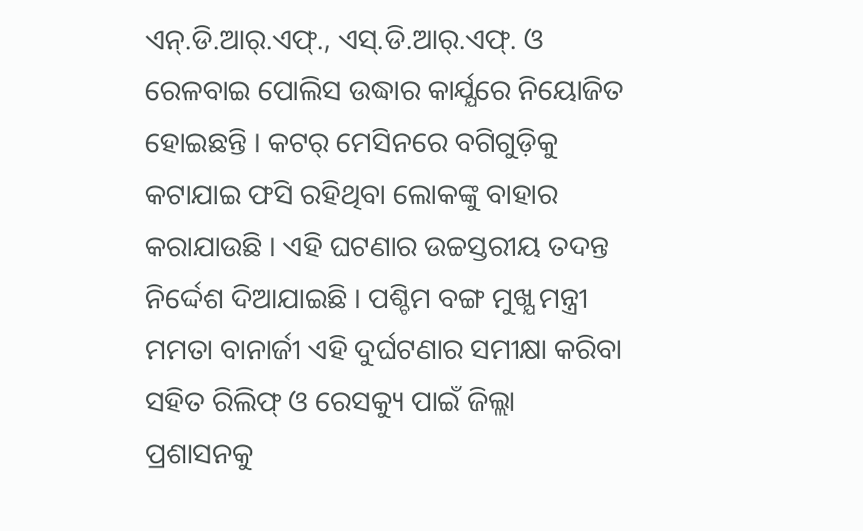ଏନ୍.ଡି.ଆର୍.ଏଫ୍., ଏସ୍.ଡି.ଆର୍.ଏଫ୍. ଓ ରେଳବାଇ ପୋଲିସ ଉଦ୍ଧାର କାର୍ଯ୍ଯରେ ନିୟୋଜିତ ହୋଇଛନ୍ତି । କଟର୍ ମେସିନରେ ବଗିଗୁଡ଼ିକୁ କଟାଯାଇ ଫସି ରହିଥିବା ଲୋକଙ୍କୁ ବାହାର କରାଯାଉଛି । ଏହି ଘଟଣାର ଉଚ୍ଚସ୍ତରୀୟ ତଦନ୍ତ ନିର୍ଦ୍ଦେଶ ଦିଆଯାଇଛି । ପଶ୍ଚିମ ବଙ୍ଗ ମୁଖ୍ଯ ମନ୍ତ୍ରୀ ମମତା ବାନାର୍ଜୀ ଏହି ଦୁର୍ଘଟଣାର ସମୀକ୍ଷା କରିବା ସହିତ ରିଲିଫ୍ ଓ ରେସକ୍ୟୁ ପାଇଁ ଜିଲ୍ଲା ପ୍ରଶାସନକୁ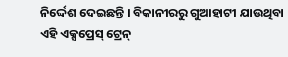ନିର୍ଦ୍ଦେଶ ଦେଇଛନ୍ତି । ବିକାନୀରରୁ ଗୁଆହାଟୀ ଯାଉଥିବା ଏହି ଏକ୍ସପ୍ରେସ୍ ଟ୍ରେନ୍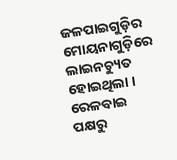ଜଳପାଇଗୁଡ଼ିର ମୋୟନାଗୁଡ଼ିରେ ଲାଇନଚ୍ୟୁତ ହୋଇଥିଲା । ରେଳବାଇ ପକ୍ଷରୁ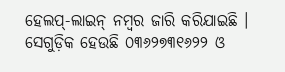ହେଲପ୍-ଲାଇନ୍ ନମ୍ବର ଜାରି କରିଯାଇଛି । ସେଗୁଡ଼ିକ ହେଉଛି ୦୩୬୨୭୩୧୬୨୨ ଓ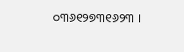୦୩୬୧୨୭୩୧୬୨୩ ।